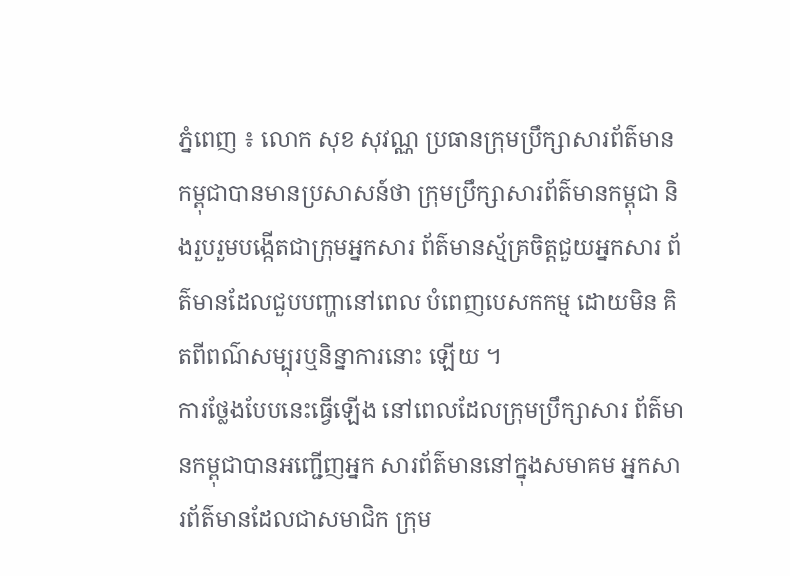ភ្នំពេញ ៖ លោក សុខ សុវណ្ណ ប្រធានក្រុមប្រឹក្សាសារព័ត៌មាន កម្ពុជាបានមានប្រសាសន៍ថា ក្រុមប្រឹក្សាសារព័ត៌មានកម្ពុជា និងរួបរួមបង្កើតជាក្រុមអ្នកសារ ព័ត៌មានស្ម័គ្រចិត្តជួយអ្នកសារ ព័ត៌មានដែលជួបបញ្ហានៅពេល បំពេញបេសកកម្ម ដោយមិន គិតពីពណ៌សម្បុរឬនិន្នាការនោះ ឡើយ ។
ការថ្លែងបែបនេះធ្វើឡើង នៅពេលដែលក្រុមប្រឹក្សាសារ ព័ត៌មានកម្ពុជាបានអញ្ជើញអ្នក សារព័ត៌មាននៅក្នុងសមាគម អ្នកសារព័ត៌មានដែលជាសមាជិក ក្រុម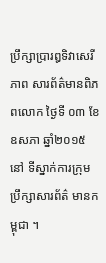ប្រឹក្សាប្រារឰទិវាសេរីភាព សារព័ត៌មានពិភពលោក ថ្ងៃទី ០៣ ខែឧសភា ឆ្នាំ២០១៥ នៅ ទីស្នាក់ការក្រុមប្រឹក្សាសារព័ត៌ មានកម្ពុជា ។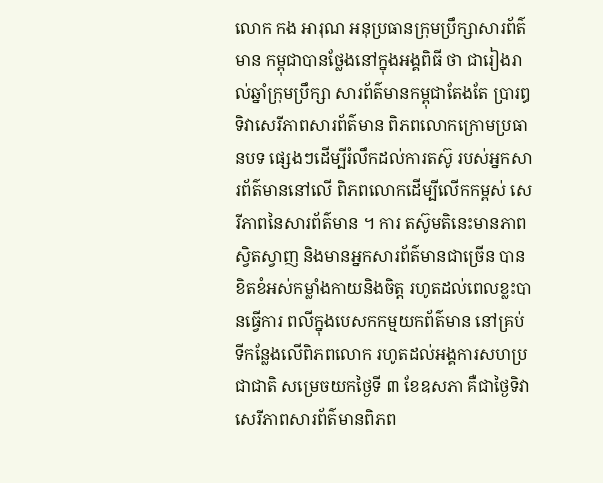លោក កង អារុណ អនុប្រធានក្រុមប្រឹក្សាសារព័ត៌មាន កម្ពុជាបានថ្លែងនៅក្នុងអង្គពិធី ថា ជារៀងរាល់ឆ្នាំក្រុមប្រឹក្សា សារព័ត៌មានកម្ពុជាតែងតែ ប្រារឰទិវាសេរីភាពសារព័ត៌មាន ពិភពលោកក្រោមប្រធានបទ ផ្សេងៗដើម្បីរំលឹកដល់ការតស៊ូ របស់អ្នកសារព័ត៌មាននៅលើ ពិភពលោកដើម្បីលើកកម្ពស់ សេរីភាពនៃសារព័ត៌មាន ។ ការ តស៊ូមតិនេះមានភាព ស្វិតស្វាញ និងមានអ្នកសារព័ត៌មានជាច្រើន បានខិតខំអស់កម្លាំងកាយនិងចិត្ត រហូតដល់ពេលខ្លះបានធ្វើការ ពលីក្នុងបេសកកម្មយកព័ត៌មាន នៅគ្រប់ទីកន្លែងលើពិភពលោក រហូតដល់អង្គការសហប្រជាជាតិ សម្រេចយកថ្ងៃទី ៣ ខែឧសភា គឺជាថ្ងៃទិវាសេរីភាពសារព័ត៌មានពិភព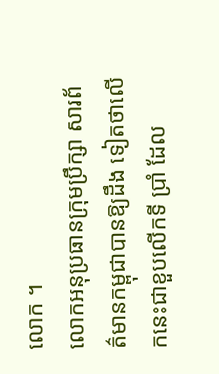លោក ។
លោកអនុប្រធានក្រុមប្រឹក្សា សារព័ត៌មានកម្ពុជាបានឱ្យដឹង ទៀតថាលើកនេះជាខួបលើកទី ប្រាំ ដែល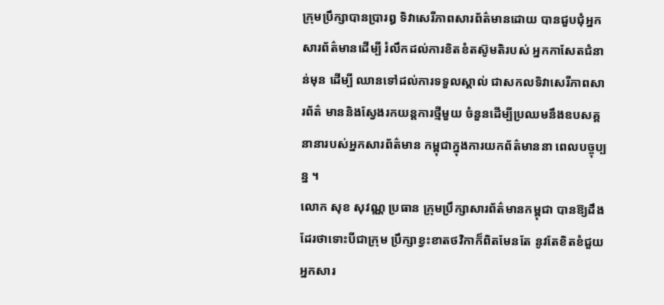ក្រុមប្រឹក្សាបានប្រារឰ ទិវាសេរីភាពសារព័ត៌មានដោយ បានជួបជុំអ្នកសារព័ត៌មានដើម្បី រំលឹកដល់ការខិតខំតស៊ូមតិរបស់ អ្នកកាសែតជំនាន់មុន ដើម្បី ឈានទៅដល់ការទទួលស្គាល់ ជាសកលទិវាសេរីភាពសារព័ត៌ មាននិងស្វែងរកយន្តការថ្មីមួយ ចំនួនដើម្បីប្រឈមនឹងឧបសគ្គ នានារបស់អ្នកសារព័ត៌មាន កម្ពុជាក្នុងការយកព័ត៌មាននា ពេលបច្ចុប្បន្ន ។
លោក សុខ សុវណ្ណ ប្រធាន ក្រុមប្រឹក្សាសារព័ត៌មានកម្ពុជា បានឱ្យដឹងដែរថាទោះបីជាក្រុម ប្រឹក្សាខ្វះខាតថវិកាក៏ពិតមែនតែ នូវតែខិតខំជួយអ្នកសារ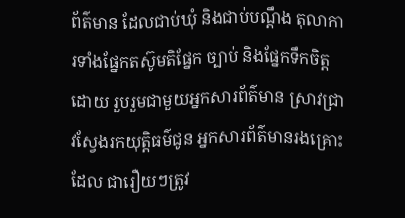ព័ត៌មាន ដែលជាប់ឃុំ និងជាប់បណ្តឹង តុលាការទាំងផ្នែកតស៊ូមតិផ្នែក ច្បាប់ និងផ្នែកទឹកចិត្ត ដោយ រួបរួមជាមួយអ្នកសារព័ត៌មាន ស្រាវជ្រាវស្វែងរកយុត្តិធម៌ជូន អ្នកសារព័ត៌មានរងគ្រោះដែល ជារឿយៗត្រូវ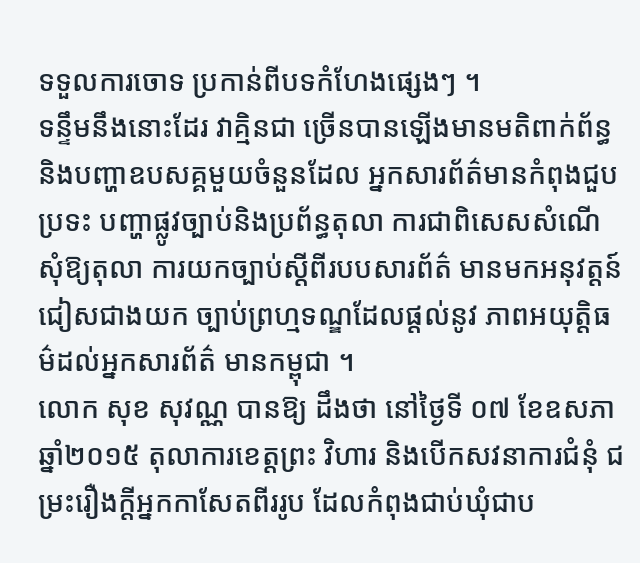ទទួលការចោទ ប្រកាន់ពីបទកំហែងផ្សេងៗ ។
ទន្ទឹមនឹងនោះដែរ វាគ្មិនជា ច្រើនបានឡើងមានមតិពាក់ព័ន្ធ និងបញ្ហាឧបសគ្គមួយចំនួនដែល អ្នកសារព័ត៌មានកំពុងជួបប្រទះ បញ្ហាផ្លូវច្បាប់និងប្រព័ន្ធតុលា ការជាពិសេសសំណើសុំឱ្យតុលា ការយកច្បាប់ស្តីពីរបបសារព័ត៌ មានមកអនុវត្តន៍ជៀសជាងយក ច្បាប់ព្រហ្មទណ្ឌដែលផ្តល់នូវ ភាពអយុត្តិធម៌ដល់អ្នកសារព័ត៌ មានកម្ពុជា ។
លោក សុខ សុវណ្ណ បានឱ្យ ដឹងថា នៅថ្ងៃទី ០៧ ខែឧសភា ឆ្នាំ២០១៥ តុលាការខេត្តព្រះ វិហារ និងបើកសវនាការជំនុំ ជម្រះរឿងក្តីអ្នកកាសែតពីររូប ដែលកំពុងជាប់ឃុំជាប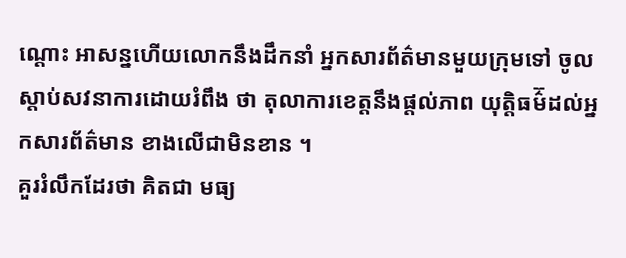ណ្តោះ អាសន្នហើយលោកនឹងដឹកនាំ អ្នកសារព័ត៌មានមួយក្រុមទៅ ចូលស្តាប់សវនាការដោយរំពឹង ថា តុលាការខេត្តនឹងផ្តល់ភាព យុត្តិធម៌៊ដល់អ្នកសារព័ត៌មាន ខាងលើជាមិនខាន ។
គួររំលឹកដែរថា គិតជា មធ្យ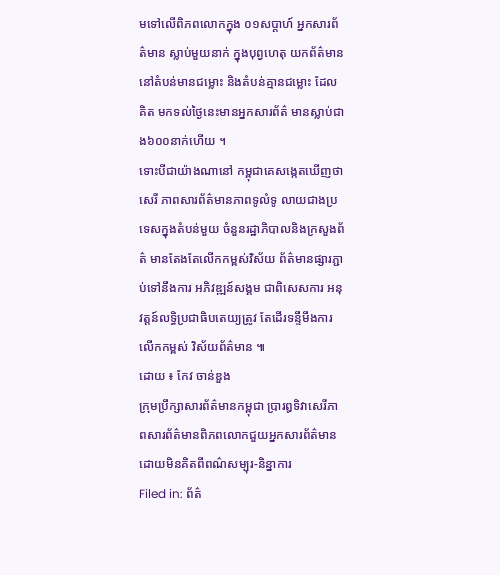មទៅលើពិភពលោកក្នុង ០១សប្តាហ៍ អ្នកសារព័ត៌មាន ស្លាប់មួយនាក់ ក្នុងបុព្វហេតុ យកព័ត៌មាននៅតំបន់មានជម្លោះ និងតំបន់គ្មានជម្លោះ ដែលគិត មកទល់ថ្ងៃនេះមានអ្នកសារព័ត៌ មានស្លាប់ជាង៦០០នាក់ហើយ ។
ទោះបីជាយ៉ាងណានៅ កម្ពុជាគេសង្កេតឃើញថា សេរី ភាពសារព័ត៌មានភាពទូលំទូ លាយជាងប្រទេសក្នុងតំបន់មួយ ចំនួនរដ្ឋាភិបាលនិងក្រសួងព័ត៌ មានតែងតែលើកកម្ពស់វិស័យ ព័ត៌មានផ្សារភ្ជាប់ទៅនឹងការ អភិវឌ្ឍន៍សង្គម ជាពិសេសការ អនុវត្តន៍លទ្ធិប្រជាធិបតេយ្យត្រូវ តែដើរទន្ទឹមឹងការលើកកម្ពស់ វិស័យព័ត៌មាន ៕
ដោយ ៖ កែវ ចាន់ឌួង
ក្រុមប្រឹក្សាសារព័ត៌មានកម្ពុជា ប្រារឰទិវាសេរីភាពសារព័ត៌មានពិភពលោកជួយអ្នកសារព័ត៌មានដោយមិនគិតពីពណ៌សម្បុរ-និន្នាការ
Filed in: ព័ត៌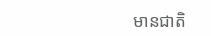មានជាតិ